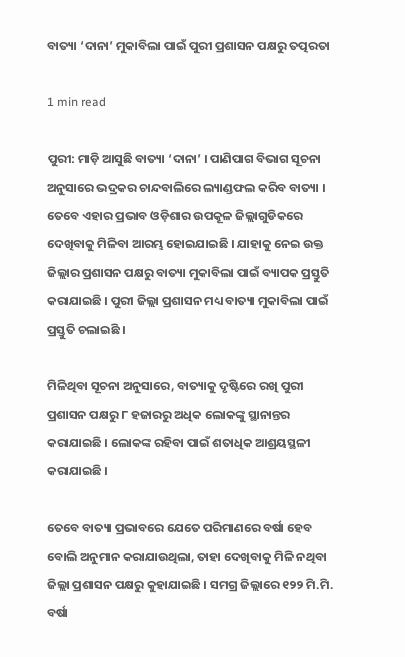ବାତ୍ୟା ‘ଦାନା’ ମୁକାବିଲା ପାଇଁ ପୁରୀ ପ୍ରଶାସନ ପକ୍ଷରୁ ତତ୍ପରତା

1 min read

ପୁରୀ: ମାଡ଼ି ଆସୁଛି ବାତ୍ୟା ‘ଦାନା’ । ପାଣିପାଗ ବିଭାଗ ସୂଚନା ଅନୁସାରେ ଭଦ୍ରକର ଚାନ୍ଦବାଲିରେ ଲ୍ୟାଣ୍ଡଫଲ କରିବ ବାତ୍ୟା । ତେବେ ଏହାର ପ୍ରଭାବ ଓଡ଼ିଶାର ଉପକୂଳ ଜିଲ୍ଲାଗୁଡିକରେ ଦେଖିବାକୁ ମିଳିବା ଆରମ୍ଭ ହୋଇଯାଇଛି । ଯାହାକୁ ନେଇ ଉକ୍ତ ଜିଲ୍ଲାର ପ୍ରଶାସନ ପକ୍ଷରୁ ବାତ୍ୟା ମୁକାବିଲା ପାଇଁ ବ୍ୟାପକ ପ୍ରସ୍ତୁତି କରାଯାଇଛି । ପୁରୀ ଜିଲ୍ଲା ପ୍ରଶାସନ ମଧ୍ୟ ବାତ୍ୟା ମୁକାବିଲା ପାଇଁ ପ୍ରସ୍ତୁତି ଚଲାଇଛି ।

ମିଳିଥିବା ସୂଚନା ଅନୁସାରେ, ବାତ୍ୟାକୁ ଦୃଷ୍ଟିରେ ରଖି ପୁରୀ ପ୍ରଶାସନ ପକ୍ଷରୁ ୮ ହଜାରରୁ ଅଧିକ ଲୋକଙ୍କୁ ସ୍ଥାନାନ୍ତର କରାଯାଇଛି । ଲୋକଙ୍କ ରହିବା ପାଇଁ ଶତାଧିକ ଆଶ୍ରୟସ୍ଥଳୀ କରାଯାଇଛି ।

ତେବେ ବାତ୍ୟା ପ୍ରଭାବରେ ଯେତେ ପରିମାଣରେ ବର୍ଷା ହେବ ବୋଲି ଅନୁମାନ କରାଯାଉଥିଲା, ତାହା ଦେଖିବାକୁ ମିଳି ନଥିବା ଜିଲ୍ଲା ପ୍ରଶାସନ ପକ୍ଷରୁ କୁହାଯାଇଛି । ସମଗ୍ର ଜିଲ୍ଲାରେ ୧୨୨ ମି.ମି. ବର୍ଷା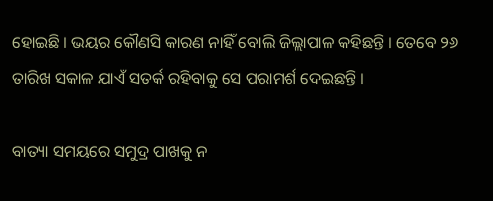ହୋଇଛି । ଭୟର କୌଣସି କାରଣ ନାହିଁ ବୋଲି ଜିଲ୍ଲାପାଳ କହିଛନ୍ତି । ତେବେ ୨୬ ତାରିଖ ସକାଳ ଯାଏଁ ସତର୍କ ରହିବାକୁ ସେ ପରାମର୍ଶ ଦେଇଛନ୍ତି ।

ବାତ୍ୟା ସମୟରେ ସମୁଦ୍ର ପାଖକୁ ନ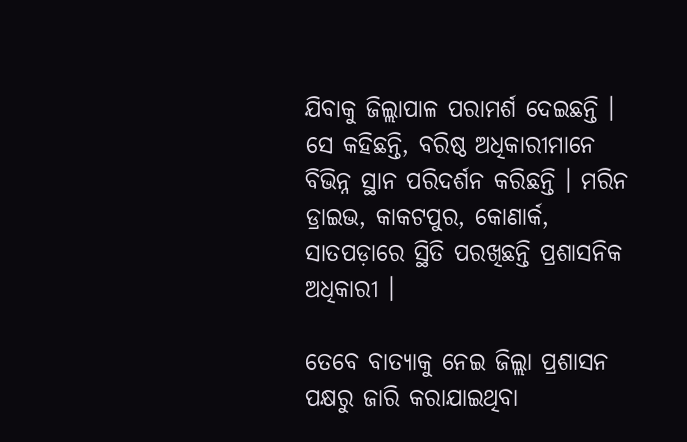ଯିବାକୁ ଜିଲ୍ଲାପାଳ ପରାମର୍ଶ ଦେଇଛନ୍ତି । ସେ କହିଛନ୍ତି, ବରିଷ୍ଠ ଅଧିକାରୀମାନେ ବିଭିନ୍ନ ସ୍ଥାନ ପରିଦର୍ଶନ କରିଛନ୍ତି । ମରିନ ଡ୍ରାଇଭ, କାକଟପୁର, କୋଣାର୍କ, ସାତପଡ଼ାରେ ସ୍ଥିତି ପରଖିଛନ୍ତି ପ୍ରଶାସନିକ ଅଧିକାରୀ ।

ତେବେ ବାତ୍ୟାକୁ ନେଇ ଜିଲ୍ଲା ପ୍ରଶାସନ ପକ୍ଷରୁ ଜାରି କରାଯାଇଥିବା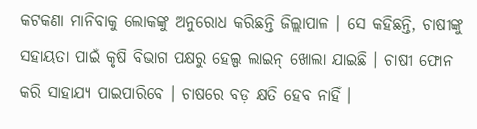କଟକଣା ମାନିବାକୁ ଲୋକଙ୍କୁ ଅନୁରୋଧ କରିଛନ୍ତି ଜିଲ୍ଲାପାଳ । ସେ କହିଛନ୍ତି, ଚାଷୀଙ୍କୁ ସହାୟତା ପାଇଁ କୃଷି ବିଭାଗ ପକ୍ଷରୁ ହେଲ୍ପ ଲାଇନ୍ ଖୋଲା ଯାଇଛି । ଚାଷୀ ଫୋନ କରି ସାହାଯ୍ୟ ପାଇପାରିବେ । ଚାଷରେ ବଡ଼ କ୍ଷତି ହେବ ନାହିଁ ।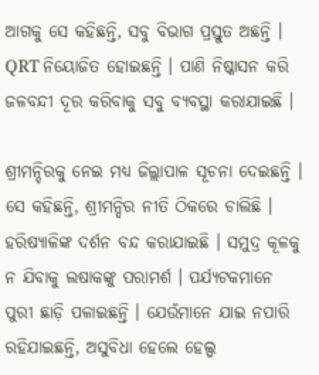ଆଗକୁ ସେ କହିଛନ୍ତି, ସବୁ ବିଭାଗ ପ୍ରସ୍ତୁତ ଅଛନ୍ତି । QRT ନିୟୋଜିତ ହୋଇଛନ୍ତି । ପାଣି ନିଷ୍କାସନ କରି ଜଳବନ୍ଦୀ ଦୂର କରିବାକୁ ସବୁ ବ୍ୟବସ୍ଥା କରାଯାଇଛି ।

ଶ୍ରୀମନ୍ଦିରକୁ ନେଇ ମଧ୍ୟ ଜିଲ୍ଲାପାଳ ସୂଚନା ଦେଇଛନ୍ତି । ସେ କହିଛନ୍ତି, ଶ୍ରୀମନ୍ଦିର ନୀତି ଠିକରେ ଚାଲିଛି । ହରିଷ୍ୟାଳିଙ୍କ ଦର୍ଶନ ବନ୍ଦ କରାଯାଇଛି । ସମୁଦ୍ର କୂଳକୁ ନ ଯିବାକୁ ଲଷାକଙ୍କୁ ପରାମର୍ଶ । ପର୍ଯ୍ୟଟକମାନେ ପୁରୀ ଛାଡ଼ି ପଳାଇଛନ୍ତି । ଯେଉଁମାନେ ଯାଇ ନପାରି ରହିଯାଇଛନ୍ତି, ଅସୁବିଧା ହେଲେ ହେଲ୍ପ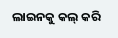ଲାଇନକୁ କଲ୍ କରି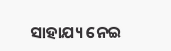ସାହାଯ୍ୟ ନେଇ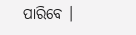ପାରିବେ ।